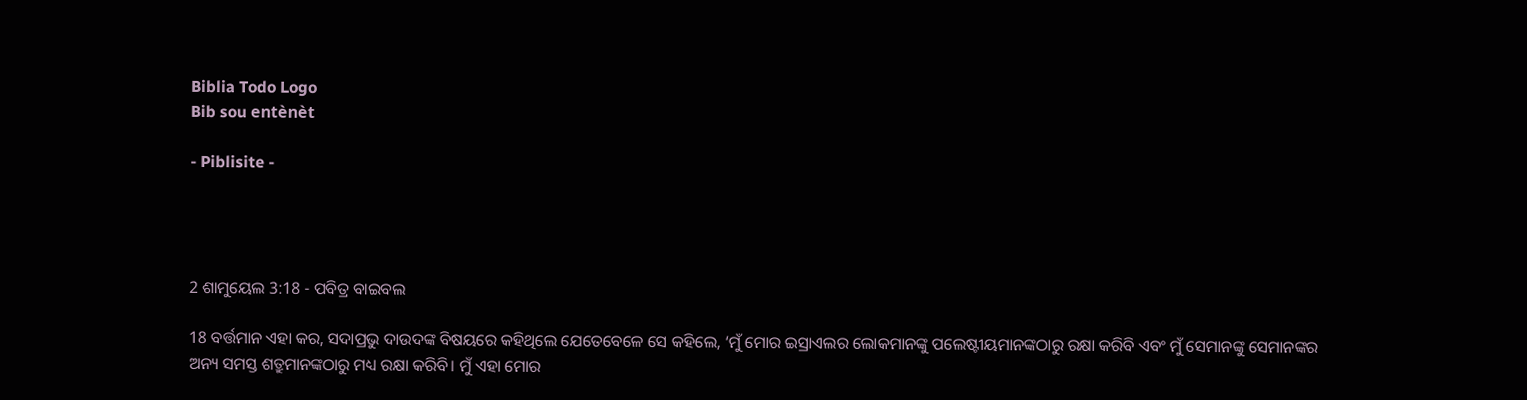Biblia Todo Logo
Bib sou entènèt

- Piblisite -




2 ଶାମୁୟେଲ 3:18 - ପବିତ୍ର ବାଇବଲ

18 ବର୍ତ୍ତମାନ ଏହା କର, ସଦାପ୍ରଭୁ ଦାଉଦଙ୍କ ବିଷୟରେ କହିଥିଲେ ଯେତେବେଳେ ସେ କହିଲେ, ‘ମୁଁ ମୋର ଇସ୍ରାଏଲର ଲୋକମାନଙ୍କୁ ପଲେଷ୍ଟୀୟମାନଙ୍କଠାରୁ ରକ୍ଷା କରିବି ଏବଂ ମୁଁ ସେମାନଙ୍କୁ ସେମାନଙ୍କର ଅନ୍ୟ ସମସ୍ତ ଶତ୍ରୁମାନଙ୍କଠାରୁ ମଧ୍ୟ ରକ୍ଷା କରିବି। ମୁଁ ଏହା ମୋର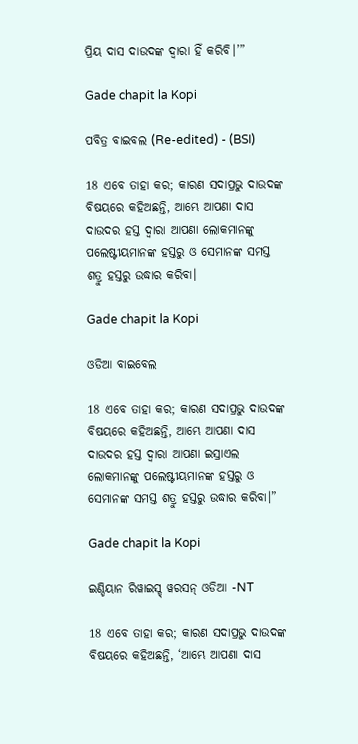ପ୍ରିୟ ଦାସ ଦାଉଦଙ୍କ ଦ୍ୱାରା ହିଁ କରିବି।’”

Gade chapit la Kopi

ପବିତ୍ର ବାଇବଲ (Re-edited) - (BSI)

18 ଏବେ ତାହା କର; କାରଣ ସଦାପ୍ରଭୁ ଦାଉଦଙ୍କ ବିଷୟରେ କହିଅଛନ୍ତି, ଆମ୍ଭେ ଆପଣା ଦାସ ଦାଉଦର ହସ୍ତ ଦ୍ଵାରା ଆପଣା ଲୋକମାନଙ୍କୁ ପଲେଷ୍ଟୀୟମାନଙ୍କ ହସ୍ତରୁ ଓ ସେମାନଙ୍କ ସମସ୍ତ ଶତ୍ରୁ ହସ୍ତରୁ ଉଦ୍ଧାର କରିବା।

Gade chapit la Kopi

ଓଡିଆ ବାଇବେଲ

18 ଏବେ ତାହା କର; କାରଣ ସଦାପ୍ରଭୁ ଦାଉଦଙ୍କ ବିଷୟରେ କହିଅଛନ୍ତି, ଆମ୍ଭେ ଆପଣା ଦାସ ଦାଉଦର ହସ୍ତ ଦ୍ୱାରା ଆପଣା ଇସ୍ରାଏଲ ଲୋକମାନଙ୍କୁ ପଲେଷ୍ଟୀୟମାନଙ୍କ ହସ୍ତରୁ ଓ ସେମାନଙ୍କ ସମସ୍ତ ଶତ୍ରୁ ହସ୍ତରୁ ଉଦ୍ଧାର କରିବା।”

Gade chapit la Kopi

ଇଣ୍ଡିୟାନ ରିୱାଇସ୍ଡ୍ ୱରସନ୍ ଓଡିଆ -NT

18 ଏବେ ତାହା କର; କାରଣ ସଦାପ୍ରଭୁ ଦାଉଦଙ୍କ ବିଷୟରେ କହିଅଛନ୍ତି, ‘ଆମ୍ଭେ ଆପଣା ଦାସ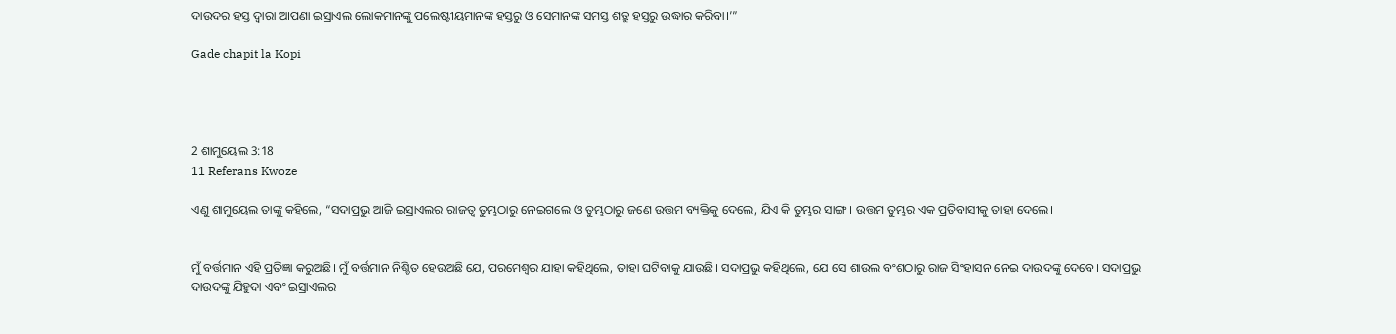ଦାଉଦର ହସ୍ତ ଦ୍ୱାରା ଆପଣା ଇସ୍ରାଏଲ ଲୋକମାନଙ୍କୁ ପଲେଷ୍ଟୀୟମାନଙ୍କ ହସ୍ତରୁ ଓ ସେମାନଙ୍କ ସମସ୍ତ ଶତ୍ରୁ ହସ୍ତରୁ ଉଦ୍ଧାର କରିବା।’”

Gade chapit la Kopi




2 ଶାମୁୟେଲ 3:18
11 Referans Kwoze

ଏଣୁ ଶାମୁୟେଲ ତାଙ୍କୁ କହିଲେ, “ସଦାପ୍ରଭୁ ଆଜି ଇସ୍ରାଏଲର ରାଜତ୍ୱ ତୁମ୍ଭଠାରୁ ନେଇଗଲେ ଓ ତୁମ୍ଭଠାରୁ ଜଣେ ଉତ୍ତମ ବ୍ୟକ୍ତିକୁ ଦେଲେ, ଯିଏ କି ତୁମ୍ଭର ସାଙ୍ଗ। ଉତ୍ତମ ତୁମ୍ଭର ଏକ ପ୍ରତିବାସୀକୁ ତାହା ଦେଲେ।


ମୁଁ ବର୍ତ୍ତମାନ ଏହି ପ୍ରତିଜ୍ଞା କରୁଅଛି। ମୁଁ ବର୍ତ୍ତମାନ ନିଶ୍ଚିତ ହେଉଅଛି ଯେ, ପରମେଶ୍ୱର ଯାହା କହିଥିଲେ, ତାହା ଘଟିବାକୁ ଯାଉଛି। ସଦାପ୍ରଭୁ କହିଥିଲେ, ଯେ ସେ ଶାଉଲ ବଂଶଠାରୁ ରାଜ ସିଂହାସନ ନେଇ ଦାଉଦଙ୍କୁ ଦେବେ। ସଦାପ୍ରଭୁ ଦାଉଦଙ୍କୁ ଯିହୁଦା ଏବଂ ଇସ୍ରାଏଲର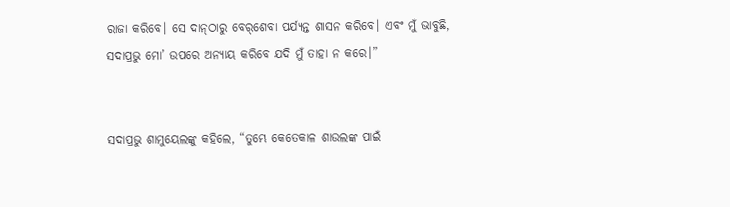ରାଜା କରିବେ। ସେ ଦା‌ନ୍‌ଠାରୁ ବେ‌ର୍‌ଶେବା ପର୍ଯ୍ୟନ୍ତ ଶାସନ କରିବେ। ଏବଂ ମୁଁ ଭାବୁଛି, ସଦାପ୍ରଭୁ ମୋ’ ଉପରେ ଅନ୍ୟାୟ କରିବେ ଯଦି ମୁଁ ତାହା ନ କରେ।”


ସଦାପ୍ରଭୁ ଶାମୁୟେଲଙ୍କୁ କହିଲେ, “ତୁମ୍ଭେ କେତେକାଳ ଶାଉଲଙ୍କ ପାଇଁ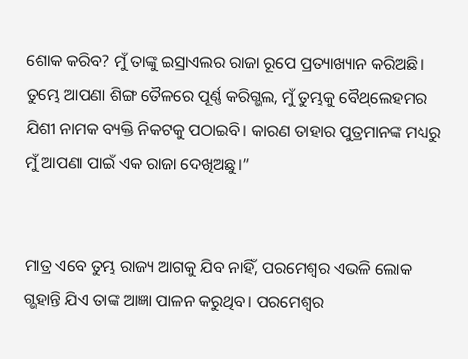ଶୋକ କରିବ? ମୁଁ ତାଙ୍କୁ ଇସ୍ରାଏଲର ରାଜା ରୂପେ ପ୍ରତ୍ୟାଖ୍ୟାନ କରିଅଛି। ତୁମ୍ଭେ ଆପଣା ଶିଙ୍ଗ ତୈଳରେ ପୂର୍ଣ୍ଣ କରିଗ୍ଭଲ, ମୁଁ ତୁମ୍ଭକୁ ବୈ‌ଥ୍‌ଲେହମର ଯିଶୀ ନାମକ ବ୍ୟକ୍ତି ନିକଟକୁ ପଠାଇବି। କାରଣ ତାହାର ପୁତ୍ରମାନଙ୍କ ମଧ୍ୟରୁ ମୁଁ ଆପଣା ପାଇଁ ଏକ ରାଜା ଦେଖିଅଛୁ।”


ମାତ୍ର ଏବେ ତୁମ୍ଭ ରାଜ୍ୟ ଆଗକୁ ଯିବ ନାହିଁ, ପରମେଶ୍ୱର ଏଭଳି ଲୋକ ଗ୍ଭହାନ୍ତି ଯିଏ ତାଙ୍କ ଆଜ୍ଞା ପାଳନ କରୁଥିବ। ପରମେଶ୍ୱର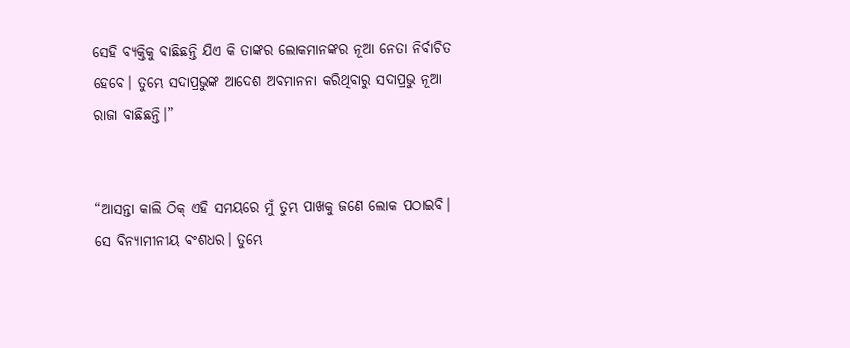ସେହି ବ୍ୟକ୍ତିକୁ ବାଛିଛନ୍ତି ଯିଏ କି ତାଙ୍କର ଲୋକମାନଙ୍କର ନୂଆ ନେତା ନିର୍ବାଚିତ ହେବେ। ତୁମ୍ଭେ ସଦାପ୍ରଭୁଙ୍କ ଆଦେଶ ଅବମାନନା କରିଥିବାରୁ ସଦାପ୍ରଭୁ ନୂଆ ରାଜା ବାଛିଛନ୍ତି।”


“ଆସନ୍ତା କାଲି ଠିକ୍ ଏହି ସମୟରେ ମୁଁ ତୁମ୍ଭ ପାଖକୁ ଜଣେ ଲୋକ ପଠାଇବି। ସେ ବିନ୍ୟାମୀନୀୟ ବଂଶଧର। ତୁମ୍ଭେ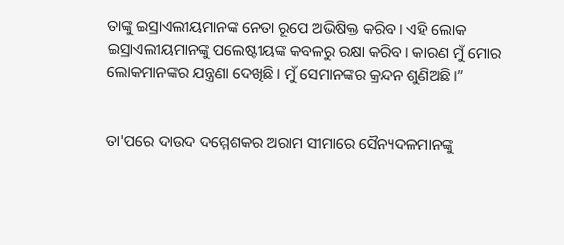ତାଙ୍କୁ ଇସ୍ରାଏଲୀୟମାନଙ୍କ ନେତା ରୂପେ ଅଭିଷିକ୍ତ କରିବ। ଏହି ଲୋକ ଇସ୍ରାଏଲୀୟମାନଙ୍କୁ ପଲେଷ୍ଟୀୟଙ୍କ କବଳରୁ ରକ୍ଷା କରିବ। କାରଣ ମୁଁ ମୋର ଲୋକମାନଙ୍କର ଯନ୍ତ୍ରଣା ଦେଖିଛି। ମୁଁ ସେମାନଙ୍କର କ୍ରନ୍ଦନ ଶୁଣିଅଛି।”


ତା'ପରେ ଦାଉଦ ଦମ୍ମେଶକର ଅରାମ ସୀମାରେ ସୈନ୍ୟଦଳମାନଙ୍କୁ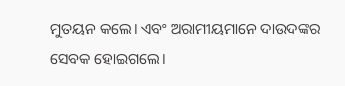ମୁତୟନ କଲେ। ଏବଂ ଅରାମୀୟମାନେ ଦାଉଦଙ୍କର ସେବକ ହୋଇଗଲେ।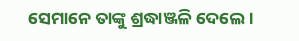ସେମାନେ ତାଙ୍କୁ ଶ୍ରଦ୍ଧାଞ୍ଜଳି ଦେଲେ।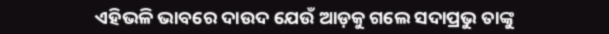ଏହିଭଳି ଭାବରେ ଦାଉଦ ଯେଉଁ ଆଡ଼କୁ ଗଲେ ସଦାପ୍ରଭୁ ତାଙ୍କୁ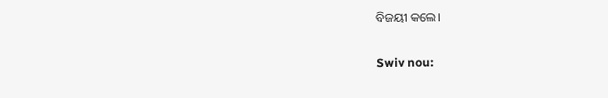ବିଜୟୀ କଲେ।


Swiv nou: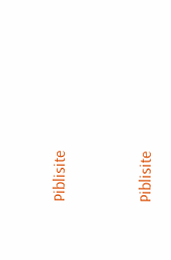Piblisite


Piblisite